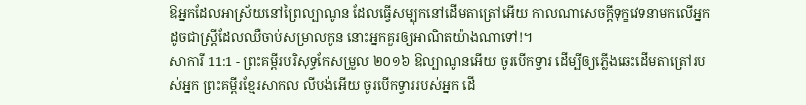ឱអ្នកដែលអាស្រ័យនៅព្រៃល្បាណូន ដែលធ្វើសម្បុកនៅដើមតាត្រៅអើយ កាលណាសេចក្ដីទុក្ខវេទនាមកលើអ្នក ដូចជាស្ត្រីដែលឈឺចាប់សម្រាលកូន នោះអ្នកគួរឲ្យអាណិតយ៉ាងណាទៅ!។
សាការី 11:1 - ព្រះគម្ពីរបរិសុទ្ធកែសម្រួល ២០១៦ ឱល្បាណូនអើយ ចូរបើកទ្វារ ដើម្បីឲ្យភ្លើងឆេះដើមតាត្រៅរបស់អ្នក ព្រះគម្ពីរខ្មែរសាកល លីបង់អើយ ចូរបើកទ្វាររបស់អ្នក ដើ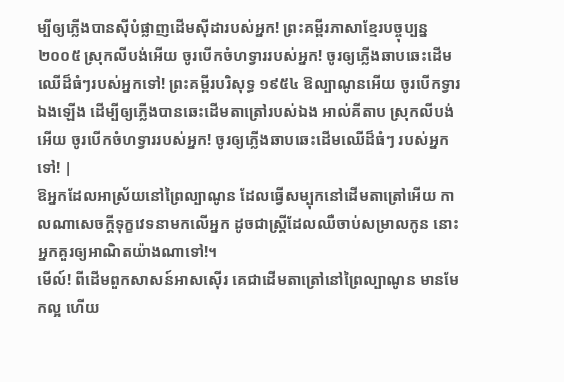ម្បីឲ្យភ្លើងបានស៊ីបំផ្លាញដើមស៊ីដារបស់អ្នក! ព្រះគម្ពីរភាសាខ្មែរបច្ចុប្បន្ន ២០០៥ ស្រុកលីបង់អើយ ចូរបើកចំហទ្វាររបស់អ្នក! ចូរឲ្យភ្លើងឆាបឆេះដើមឈើដ៏ធំៗរបស់អ្នកទៅ! ព្រះគម្ពីរបរិសុទ្ធ ១៩៥៤ ឱល្បាណូនអើយ ចូរបើកទ្វារឯងឡើង ដើម្បីឲ្យភ្លើងបានឆេះដើមតាត្រៅរបស់ឯង អាល់គីតាប ស្រុកលីបង់អើយ ចូរបើកចំហទ្វាររបស់អ្នក! ចូរឲ្យភ្លើងឆាបឆេះដើមឈើដ៏ធំៗ របស់អ្នកទៅ! |
ឱអ្នកដែលអាស្រ័យនៅព្រៃល្បាណូន ដែលធ្វើសម្បុកនៅដើមតាត្រៅអើយ កាលណាសេចក្ដីទុក្ខវេទនាមកលើអ្នក ដូចជាស្ត្រីដែលឈឺចាប់សម្រាលកូន នោះអ្នកគួរឲ្យអាណិតយ៉ាងណាទៅ!។
មើល៍! ពីដើមពួកសាសន៍អាសស៊ើរ គេជាដើមតាត្រៅនៅព្រៃល្បាណូន មានមែកល្អ ហើយ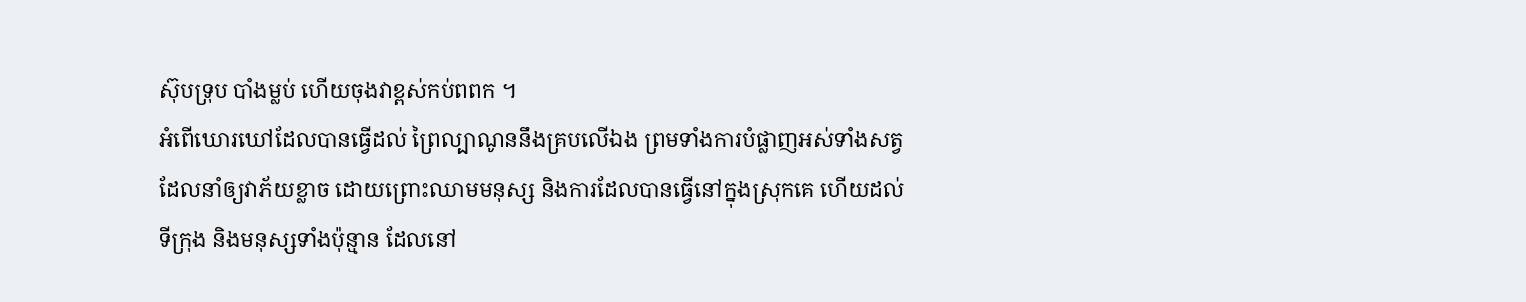ស៊ុបទ្រុប បាំងម្លប់ ហើយចុងវាខ្ពស់កប់ពពក ។
អំពើឃោរឃៅដែលបានធ្វើដល់ ព្រៃល្បាណូននឹងគ្របលើឯង ព្រមទាំងការបំផ្លាញអស់ទាំងសត្វ ដែលនាំឲ្យវាភ័យខ្លាច ដោយព្រោះឈាមមនុស្ស និងការដែលបានធ្វើនៅក្នុងស្រុកគេ ហើយដល់ទីក្រុង និងមនុស្សទាំងប៉ុន្មាន ដែលនៅ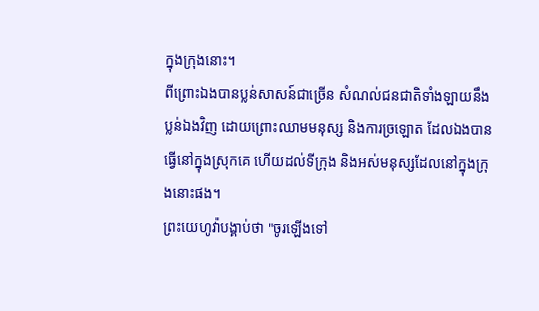ក្នុងក្រុងនោះ។
ពីព្រោះឯងបានប្លន់សាសន៍ជាច្រើន សំណល់ជនជាតិទាំងឡាយនឹងប្លន់ឯងវិញ ដោយព្រោះឈាមមនុស្ស និងការច្រឡោត ដែលឯងបានធ្វើនៅក្នុងស្រុកគេ ហើយដល់ទីក្រុង និងអស់មនុស្សដែលនៅក្នុងក្រុងនោះផង។
ព្រះយេហូវ៉ាបង្គាប់ថា "ចូរឡើងទៅ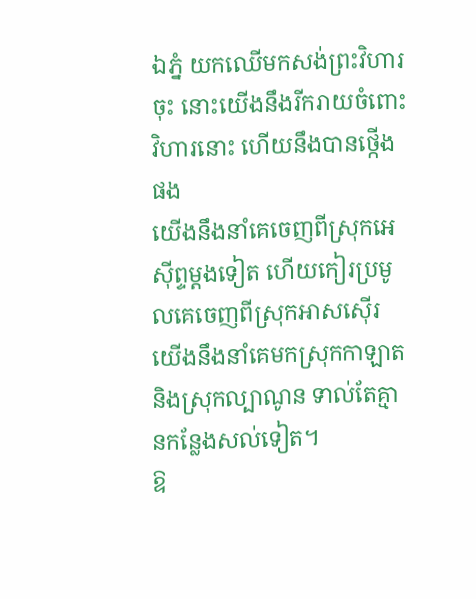ឯភ្នំ យកឈើមកសង់ព្រះវិហារចុះ នោះយើងនឹងរីករាយចំពោះវិហារនោះ ហើយនឹងបានថ្កើងផង
យើងនឹងនាំគេចេញពីស្រុកអេស៊ីព្ទម្តងទៀត ហើយកៀរប្រមូលគេចេញពីស្រុកអាសស៊ើរ យើងនឹងនាំគេមកស្រុកកាឡាត និងស្រុកល្បាណូន ទាល់តែគ្មានកន្លែងសល់ទៀត។
ឱ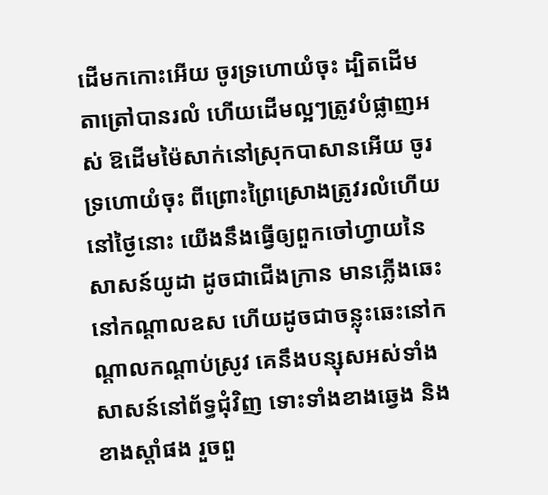ដើមកកោះអើយ ចូរទ្រហោយំចុះ ដ្បិតដើមតាត្រៅបានរលំ ហើយដើមល្អៗត្រូវបំផ្លាញអស់ ឱដើមម៉ៃសាក់នៅស្រុកបាសានអើយ ចូរទ្រហោយំចុះ ពីព្រោះព្រៃស្រោងត្រូវរលំហើយ
នៅថ្ងៃនោះ យើងនឹងធ្វើឲ្យពួកចៅហ្វាយនៃសាសន៍យូដា ដូចជាជើងក្រាន មានភ្លើងឆេះនៅកណ្ដាលឧស ហើយដូចជាចន្លុះឆេះនៅកណ្ដាលកណ្ដាប់ស្រូវ គេនឹងបន្សុសអស់ទាំងសាសន៍នៅព័ទ្ធជុំវិញ ទោះទាំងខាងឆ្វេង និងខាងស្តាំផង រួចពួ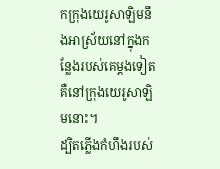កក្រុងយេរូសាឡិមនឹងអាស្រ័យនៅក្នុងកន្លែងរបស់គេម្តងទៀត គឺនៅក្រុងយេរូសាឡិមនោះ។
ដ្បិតភ្លើងកំហឹងរបស់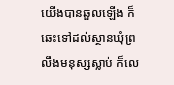យើងបានឆួលឡើង ក៏ឆេះទៅដល់ស្ថានឃុំព្រលឹងមនុស្សស្លាប់ ក៏លេ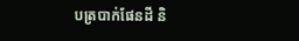បត្របាក់ផែនដី និ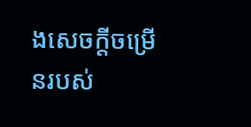ងសេចក្ដីចម្រើនរបស់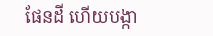ផែនដី ហើយបង្កា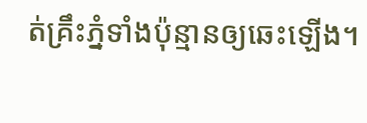ត់គ្រឹះភ្នំទាំងប៉ុន្មានឲ្យឆេះឡើង។